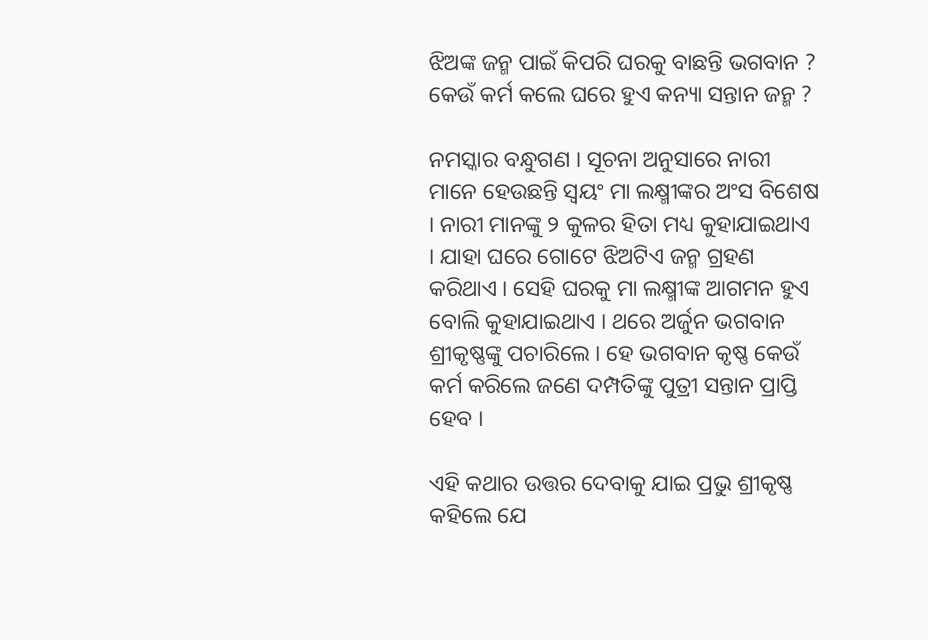ଝିଅଙ୍କ ଜନ୍ମ ପାଇଁ କିପରି ଘରକୁ ବାଛନ୍ତି ଭଗବାନ ? କେଉଁ କର୍ମ କଲେ ଘରେ ହୁଏ କନ୍ୟା ସନ୍ତାନ ଜନ୍ମ ?

ନମସ୍କାର ବନ୍ଧୁଗଣ । ସୂଚନା ଅନୁସାରେ ନାରୀ ମାନେ ହେଉଛନ୍ତି ସ୍ଵୟଂ ମା ଲକ୍ଷ୍ମୀଙ୍କର ଅଂସ ବିଶେଷ । ନାରୀ ମାନଙ୍କୁ ୨ କୁଳର ହିତା ମଧ୍ୟ କୁହାଯାଇଥାଏ । ଯାହା ଘରେ ଗୋଟେ ଝିଅଟିଏ ଜନ୍ମ ଗ୍ରହଣ କରିଥାଏ । ସେହି ଘରକୁ ମା ଲକ୍ଷ୍ମୀଙ୍କ ଆଗମନ ହୁଏ ବୋଲି କୁହାଯାଇଥାଏ । ଥରେ ଅର୍ଜୁନ ଭଗବାନ ଶ୍ରୀକୃଷ୍ଣଙ୍କୁ ପଚାରିଲେ । ହେ ଭଗବାନ କୃଷ୍ଣ କେଉଁ କର୍ମ କରିଲେ ଜଣେ ଦମ୍ପତିଙ୍କୁ ପୁତ୍ରୀ ସନ୍ତାନ ପ୍ରାପ୍ତି ହେବ ।

ଏହି କଥାର ଉତ୍ତର ଦେବାକୁ ଯାଇ ପ୍ରଭୁ ଶ୍ରୀକୃଷ୍ଣ କହିଲେ ଯେ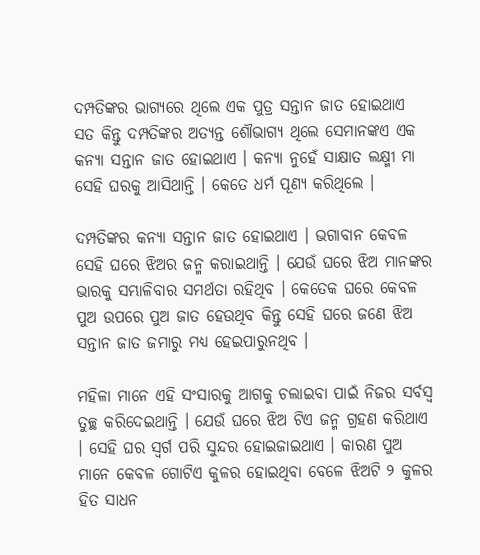ଦମ୍ପତିଙ୍କର ଭାଗ୍ୟରେ ଥିଲେ ଏକ ପୁତ୍ର ସନ୍ତାନ ଜାତ ହୋଇଥାଏ ସତ କିନ୍ତୁ ଦମ୍ପତିଙ୍କର ଅତ୍ୟନ୍ତ ଶୌଭାଗ୍ୟ ଥିଲେ ସେମାନଙ୍କଏ ଏକ କନ୍ୟା ସନ୍ତାନ ଜାତ ହୋଇଥାଏ । କନ୍ୟା ନୁହେଁ ସାକ୍ଷାତ ଲକ୍ଷ୍ମୀ ମା ସେହି ଘରକୁ ଆସିଥାନ୍ତି । କେତେ ଧର୍ମ ପୂଣ୍ୟ କରିଥିଲେ ।

ଦମ୍ପତିଙ୍କର କନ୍ୟା ସନ୍ତାନ ଜାତ ହୋଇଥାଏ । ଭଗାବାନ କେବଳ ସେହି ଘରେ ଝିଅର ଜନ୍ମ କରାଇଥାନ୍ତି । ଯେଉଁ ଘରେ ଝିଅ ମାନଙ୍କର ଭାରକୁ ସମ୍ଭାଳିବାର ସମର୍ଥତା ରହିଥିବ । କେତେକ ଘରେ କେବଳ ପୁଅ ଉପରେ ପୁଅ ଜାତ ହେଉଥିବ କିନ୍ତୁ ସେହି ଘରେ ଜଣେ ଝିଅ ସନ୍ତାନ ଜାତ ଜମାରୁ ମଧ୍ୟ ହେଇପାରୁନଥିବ ।

ମହିଳା ମାନେ ଏହି ସଂସାରକୁ ଆଗକୁ ଚଲାଇବା ପାଇଁ ନିଜର ସର୍ବସ୍ଵ ତୁଚ୍ଛ କରିଦେଇଥାନ୍ତି । ଯେଉଁ ଘରେ ଝିଅ ଟିଏ ଜନ୍ମ ଗ୍ରହଣ କରିଥାଏ । ସେହି ଘର ସ୍ଵର୍ଗ ପରି ସୁନ୍ଦର ହୋଇଜାଇଥାଏ । କାରଣ ପୁଅ ମାନେ କେବଳ ଗୋଟିଏ କୁଳର ହୋଇଥିବା ବେଳେ ଝିଅଟି ୨ କୁଳର ହିତ ସାଧନ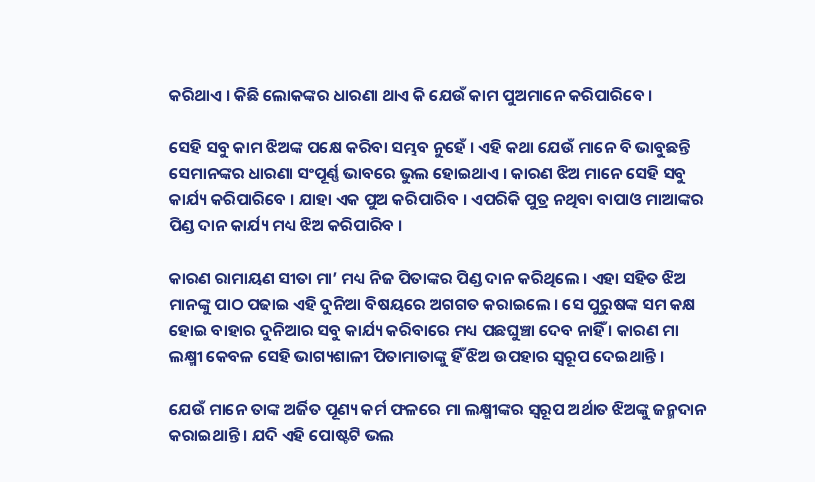କରିଥାଏ । କିଛି ଲୋକଙ୍କର ଧାରଣା ଥାଏ କି ଯେଉଁ କାମ ପୁଅମାନେ କରିପାରିବେ ।

ସେହି ସବୁ କାମ ଝିଅଙ୍କ ପକ୍ଷେ କରିବା ସମ୍ଭବ ନୁହେଁ । ଏହି କଥା ଯେଉଁ ମାନେ ବି ଭାବୁଛନ୍ତି ସେମାନଙ୍କର ଧାରଣା ସଂପୂର୍ଣ୍ଣ ଭାବରେ ଭୁଲ ହୋଇଥାଏ । କାରଣ ଝିଅ ମାନେ ସେହି ସବୁ କାର୍ଯ୍ୟ କରିପାରିବେ । ଯାହା ଏକ ପୁଅ କରିପାରିବ । ଏପରିକି ପୁତ୍ର ନଥିବା ବାପାଓ ମାଆଙ୍କର ପିଣ୍ଡ ଦାନ କାର୍ଯ୍ୟ ମଧ୍ୟ ଝିଅ କରିପାରିବ ।

କାରଣ ରାମାୟଣ ସୀତା ମା’ ମଧ୍ୟ ନିଜ ପିତାଙ୍କର ପିଣ୍ଡ ଦାନ କରିଥିଲେ । ଏହା ସହିତ ଝିଅ ମାନଙ୍କୁ ପାଠ ପଢାଇ ଏହି ଦୁନିଆ ବିଷୟରେ ଅଗଗତ କରାଇଲେ । ସେ ପୁରୁଷଙ୍କ ସମ କକ୍ଷ ହୋଇ ବାହାର ଦୁନିଆର ସବୁ କାର୍ଯ୍ୟ କରିବାରେ ମଧ୍ୟ ପଛଘୁଞ୍ଚା ଦେବ ନାହିଁ । କାରଣ ମା ଲକ୍ଷ୍ମୀ କେବଳ ସେହି ଭାଗ୍ୟଶାଳୀ ପିତାମାତାଙ୍କୁ ହିଁ ଝିଅ ଉପହାର ସ୍ୱରୂପ ଦେଇଥାନ୍ତି ।

ଯେଉଁ ମାନେ ତାଙ୍କ ଅର୍ଜିତ ପୂଣ୍ୟ କର୍ମ ଫଳରେ ମା ଲକ୍ଷ୍ମୀଙ୍କର ସ୍ୱରୂପ ଅର୍ଥାତ ଝିଅଙ୍କୁ ଜନ୍ମଦାନ କରାଇଥାନ୍ତି । ଯଦି ଏହି ପୋଷ୍ଟଟି ଭଲ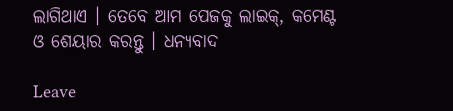ଲାଗିଥାଏ । ତେବେ ଆମ ପେଜକୁ ଲାଇକ୍, କମେଣ୍ଟ ଓ ଶେୟାର କରନ୍ତୁ । ଧନ୍ୟବାଦ

Leave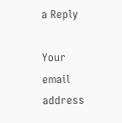a Reply

Your email address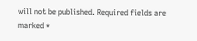will not be published. Required fields are marked *